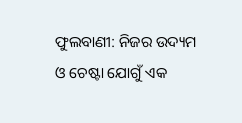ଫୁଲବାଣୀ: ନିଜର ଉଦ୍ୟମ ଓ ଚେଷ୍ଟା ଯୋଗୁଁ ଏକ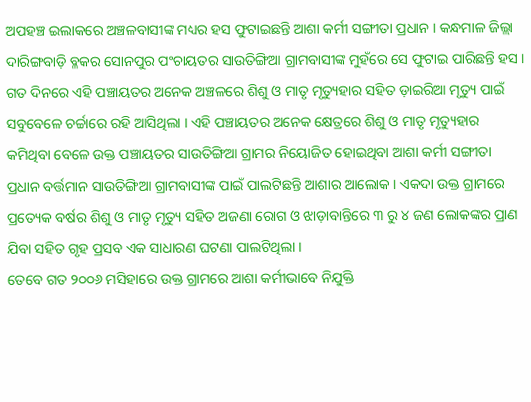ଅପହଞ୍ଚ ଇଲାକରେ ଅଞ୍ଚଳବାସୀଙ୍କ ମଧ୍ୟର ହସ ଫୁଟାଇଛନ୍ତି ଆଶା କର୍ମୀ ସଙ୍ଗୀତା ପ୍ରଧାନ । କନ୍ଧମାଳ ଜିଲ୍ଲା ଦାରିଙ୍ଗବାଡ଼ି ବ୍ଳକର ସୋନପୁର ପଂଚାୟତର ସାଉତିଙ୍ଗିଆ ଗ୍ରାମବାସୀଙ୍କ ମୁହଁରେ ସେ ଫୁଟାଇ ପାରିଛନ୍ତି ହସ । ଗତ ଦିନରେ ଏହି ପଞ୍ଚାୟତର ଅନେକ ଅଞ୍ଚଳରେ ଶିଶୁ ଓ ମାତୃ ମୃତ୍ୟୁହାର ସହିତ ଡ଼ାଇରିଆ ମୃତ୍ୟୁ ପାଇଁ ସବୁବେଳେ ଚର୍ଚ୍ଚାରେ ରହି ଆସିଥିଲା । ଏହି ପଞ୍ଚାୟତର ଅନେକ କ୍ଷେତ୍ରରେ ଶିଶୁ ଓ ମାତୃ ମୃତ୍ୟୁହାର କମିଥିବା ବେଳେ ଉକ୍ତ ପଞ୍ଚାୟତର ସାଉତିଙ୍ଗିଆ ଗ୍ରାମର ନିୟୋଜିତ ହୋଇଥିବା ଆଶା କର୍ମୀ ସଙ୍ଗୀତା ପ୍ରଧାନ ବର୍ତ୍ତମାନ ସାଉତିଙ୍ଗିଆ ଗ୍ରାମବାସୀଙ୍କ ପାଇଁ ପାଲଟିଛନ୍ତି ଆଶାର ଆଲୋକ । ଏକଦା ଉକ୍ତ ଗ୍ରାମରେ ପ୍ରତ୍ୟେକ ବର୍ଷର ଶିଶୁ ଓ ମାତୃ ମୃତ୍ୟୁ ସହିତ ଅଜଣା ରୋଗ ଓ ଝାଡ଼ାବାନ୍ତିରେ ୩ ରୁ ୪ ଜଣ ଲୋକଙ୍କର ପ୍ରାଣ ଯିବା ସହିତ ଗୃହ ପ୍ରସବ ଏକ ସାଧାରଣ ଘଟଣା ପାଲଟିଥିଲା ।
ତେବେ ଗତ ୨୦୦୬ ମସିହାରେ ଉକ୍ତ ଗ୍ରାମରେ ଆଶା କର୍ମୀଭାବେ ନିଯୁକ୍ତି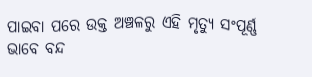ପାଇବା ପରେ ଉକ୍ତ ଅଞ୍ଚଳରୁ ଏହି ମୃତ୍ୟୁ ସଂପୂର୍ଣ୍ଣ ଭାବେ ବନ୍ଦ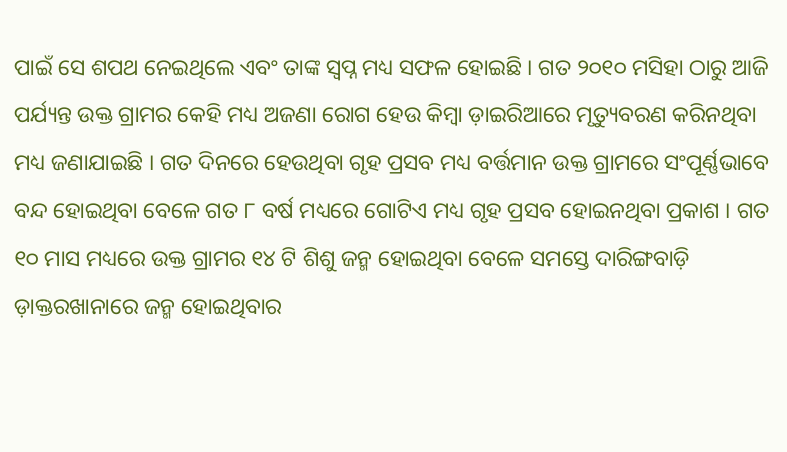ପାଇଁ ସେ ଶପଥ ନେଇଥିଲେ ଏବଂ ତାଙ୍କ ସ୍ୱପ୍ନ ମଧ୍ୟ ସଫଳ ହୋଇଛି । ଗତ ୨୦୧୦ ମସିହା ଠାରୁ ଆଜି ପର୍ଯ୍ୟନ୍ତ ଉକ୍ତ ଗ୍ରାମର କେହି ମଧ୍ୟ ଅଜଣା ରୋଗ ହେଉ କିମ୍ବା ଡ଼ାଇରିଆରେ ମୃତ୍ୟୁବରଣ କରିନଥିବା ମଧ୍ୟ ଜଣାଯାଇଛି । ଗତ ଦିନରେ ହେଉଥିବା ଗୃହ ପ୍ରସବ ମଧ୍ୟ ବର୍ତ୍ତମାନ ଉକ୍ତ ଗ୍ରାମରେ ସଂପୂର୍ଣ୍ଣଭାବେ ବନ୍ଦ ହୋଇଥିବା ବେଳେ ଗତ ୮ ବର୍ଷ ମଧ୍ୟରେ ଗୋଟିଏ ମଧ୍ୟ ଗୃହ ପ୍ରସବ ହୋଇନଥିବା ପ୍ରକାଶ । ଗତ ୧୦ ମାସ ମଧ୍ୟରେ ଉକ୍ତ ଗ୍ରାମର ୧୪ ଟି ଶିଶୁ ଜନ୍ମ ହୋଇଥିବା ବେଳେ ସମସ୍ତେ ଦାରିଙ୍ଗବାଡ଼ି ଡ଼ାକ୍ତରଖାନାରେ ଜନ୍ମ ହୋଇଥିବାର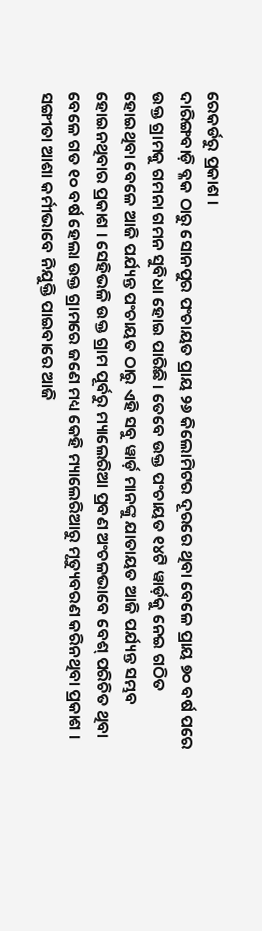ରେକର୍ଡରୁ ପ୍ରକାଶ ।
ଦାରିଙ୍ଗବାଡ଼ି ବ୍ଳକ ଠାରୁ ସୋନପୁର ପଂଚାୟତ ପ୍ରାୟ ୨୬ କିଲୋମିଟର ଦୂରରେ ଥିବା ବେଳେ ପ୍ରାୟ ୭୦ ବର୍ଷ ପରେ ଉକ୍ତ ଗ୍ରାମକୁ ଗମନା ଗମନ ସୁବିଧା ହୋଇ ପାରିଛି । ତେବେ ଉକ୍ତ ପଂଚାୟତ ୧୪ଟି ୱାର୍ଡ଼କୁ ନେଇ ଗଠିତ ହୋଇଥିବା ବେଳେ ଆଜି ପର୍ଯ୍ୟନ୍ତ ପଂଚାୟତ ଠାରୁ ଏହି ସବୁ ୱାର୍ଡ଼ ମାନଙ୍କୁ ଯାତାୟତ ଆଜି ପର୍ଯ୍ୟନ୍ତ ସମ୍ଭବ ହୋଇନଥିବାର ପ୍ରକାଶ । ସେହିଭଳି ଉକ୍ତ ଗ୍ରାମ ପୂର୍ବରୁ ମ୍ୟାଲେରିଆ ପ୍ରବଣ ଅଂଚଳଭାବେ ବେଶ୍ ପରିଚିତ ଥିବା ବେଳେ ଗତ ୧୦ ବର୍ଷ ହେଲା ଉକ୍ତ ଗ୍ରାମରେ ଜଣେ ମଧ୍ୟ କେହି ମ୍ୟାଲେରିଆରୁ ମୃତ୍ୟୁବରଣ କରିନଥିବା ପ୍ରକାଶ । ସଙ୍ଗୀତା ଆଶା କର୍ମୀଭାବେ ନିଯୁକ୍ତି ପାଇବାରେ ଆଜି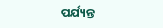ପର୍ଯ୍ୟନ୍ତ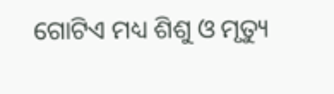ଗୋଟିଏ ମଧ୍ୟ ଶିଶୁ ଓ ମୃତ୍ୟୁ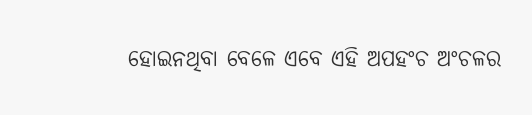ହୋଇନଥିବା ବେଳେ ଏବେ ଏହି ଅପହଂଚ ଅଂଚଳର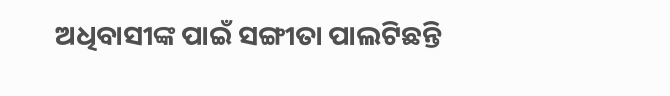ଅଧିବାସୀଙ୍କ ପାଇଁ ସଙ୍ଗୀତା ପାଲଟିଛନ୍ତି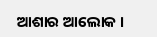ଆଶାର ଆଲୋକ ।